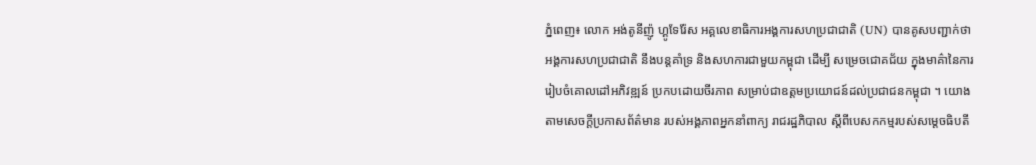ភ្នំពេញ៖ លោក អង់តូនីញ៉ូ ហ្គូទែរ៉ែស អគ្គលេខាធិការអង្គការសហប្រជាជាតិ (UN) បានគូសបញ្ជាក់ថា អង្គការសហប្រជាជាតិ នឹងបន្តគាំទ្រ និងសហការជាមួយកម្ពុជា ដើម្បី សម្រេចជោគជ័យ ក្នុងមាគ៌ានៃការរៀបចំគោលដៅអភិវឌ្ឍន៍ ប្រកបដោយចីរភាព សម្រាប់ជាឧត្តមប្រយោជន៍ដល់ប្រជាជនកម្ពុជា ។ យោងតាមសេចក្តីប្រកាសព័ត៌មាន របស់អង្គភាពអ្នកនាំពាក្យ រាជរដ្ឋភិបាល ស្តីពីបេសកកម្មរបស់សម្ដេចធិបតី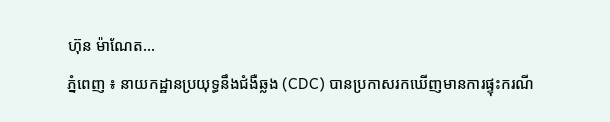ហ៊ុន ម៉ាណែត...
ភ្នំពេញ ៖ នាយកដ្ឋានប្រយុទ្ធនឹងជំងឺឆ្លង (CDC) បានប្រកាសរកឃើញមានការផ្ទុះករណី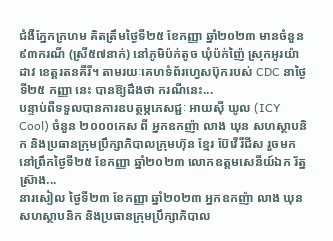ជំងឺភ្នែកក្រហម គិតត្រឹមថ្ងៃទី២៥ ខែកញ្ញា ឆ្នាំ២០២៣ មានចំនួន ៩៣ករណី (ស្រី៥៧នាក់) នៅភូមិប៉ក់តូច ឃុំប៉ក់ញ៉ៃ ស្រុកអូរយ៉ាដាវ ខេត្តរតនគីរី។ តាមរយៈគេហទំព័រហ្វេសប៊ុករបស់ CDC នាថ្ងៃទី២៥ កញ្ញា នេះ បានឱ្យដឹងថា ករណីនេះ...
បន្ទាប់ពីទទួលបានការឧបត្ថម្ភភេសជ្ជៈ អាយស៊ី ឃូល (ICY Cool) ចំនួន ២០០០កេស ពី អ្នកឧកញ៉ា លាង ឃុន សហស្ថាបនិក និងប្រធានក្រុមប្រឹក្សាភិបាលក្រុមហ៊ុន ខ្មែរ ប៊ែវើរីជីស រួចមក នៅព្រឹកថ្ងៃទី២៥ ខែកញ្ញា ឆ្នាំ២០២៣ លោកឧត្តមសេនីយ៍ឯក រ័ត្ន ស្រ៊ាង...
នារសៀល ថ្ងៃទី២៣ ខែកញ្ញា ឆ្នាំ២០២៣ អ្នកឧកញ៉ា លាង ឃុន សហស្ថាបនិក និងប្រធានក្រុមប្រឹក្សាភិបាល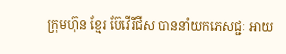ក្រុមហ៊ុន ខ្មែរ ប៊ែវើរីជីស បាននាំយកភេសជ្ជៈ អាយ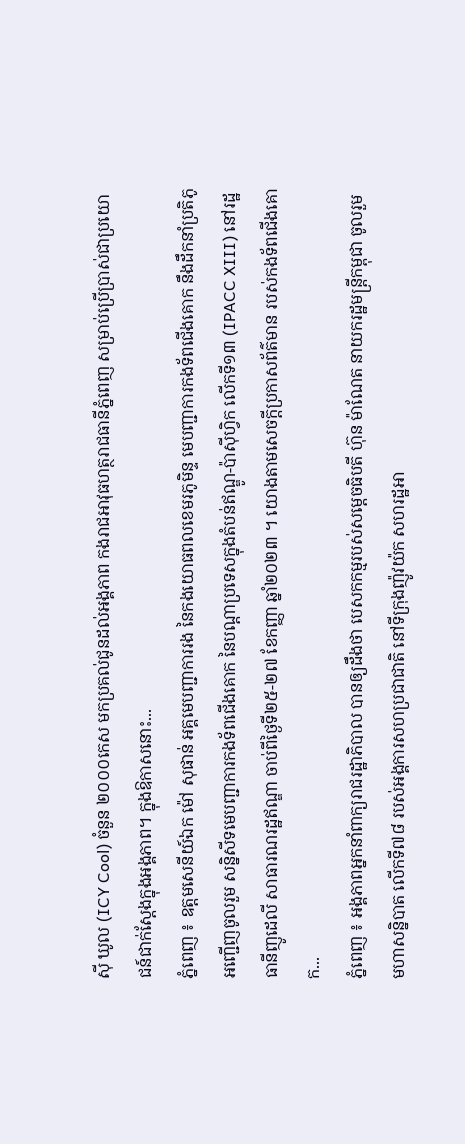ស៊ី ឃូល (ICY Cool) ចំនួន ២០០០កេស មកប្រគល់ជូនដល់អង្គភាព កងរាជអាវុធហត្ថរាជធានីភ្នំពេញ សម្រាប់ប្រើប្រាស់ជាប្រយោជន៍ជាក់ស្ដែងក្នុងអង្គភាព។ ក្នុងឱកាសនោះ...
ភ្នំពេញ ៖ ឧត្តមសេនីយ៍ឯក ម៉ៅ សុផាន់ អគ្គមេបញ្ជាការរង នៃកងយោធពលខេមរភូមិន្ទ មេបញ្ជាការកងទ័ពជើងគោក នឹងដឹកនាំប្រតិភូអញ្ជើញចូលរួម សន្និសីទមេបញ្ជាការកងទ័ពជើងគោក នៃបណ្ដាប្រទេសក្នុងតំបន់ឥណ្ឌូ-ប៉ាស៊ីហ្វិក លើកទី១៣ (IPACC XIII) នៅរដ្ឋធានីញូដេលី សាធារណរដ្ឋឥណ្ឌា ចាប់ពីថ្ងៃទី២៥-២៧ ខែកញ្ញា ឆ្នាំ២០២៣ ។ យោងតាមសេចក្ដីប្រកាសព័ត៌មាន របស់កងទ័ពជើងគោក...
ភ្នំពេញ ៖ អង្គភាពអ្នកនាំពាក្យរាជរដ្ឋាភិបាល បានឲ្យដឹងថា បេសកកម្មរបស់សម្ដេចធិបតី ហ៊ុន ម៉ាណែត នាយករដ្ឋមន្រ្តីកម្ពុជា ចូលរួមមហាសន្និបាត លើកទី៧៨ របស់អង្គការសហប្រជាជាតិ នៅទីក្រុងញ៉ូវយ៉ក សហរដ្ឋអា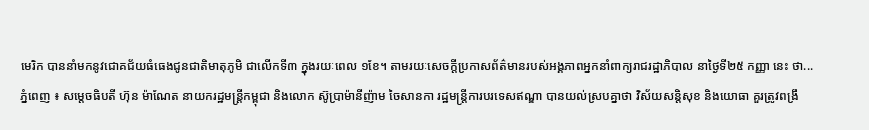មេរិក បាននាំមកនូវជោគជ័យធំធេងជូនជាតិមាតុភូមិ ជាលើកទី៣ ក្នុងរយៈពេល ១ខែ។ តាមរយៈសេចក្តីប្រកាសព័ត៌មានរបស់អង្គភាពអ្នកនាំពាក្យរាជរដ្ឋាភិបាល នាថ្ងៃទី២៥ កញ្ញា នេះ ថា...
ភ្នំពេញ ៖ សម្តេចធិបតី ហ៊ុន ម៉ាណែត នាយករដ្ឋមន្រ្តីកម្ពុជា និងលោក ស៊ូប្រាម៉ានីញ៉ាម ចៃសានកា រដ្ឋមន្ត្រីការបរទេសឥណ្ឌា បានយល់ស្របគ្នាថា វិស័យសន្តិសុខ និងយោធា គួរត្រូវពង្រឹ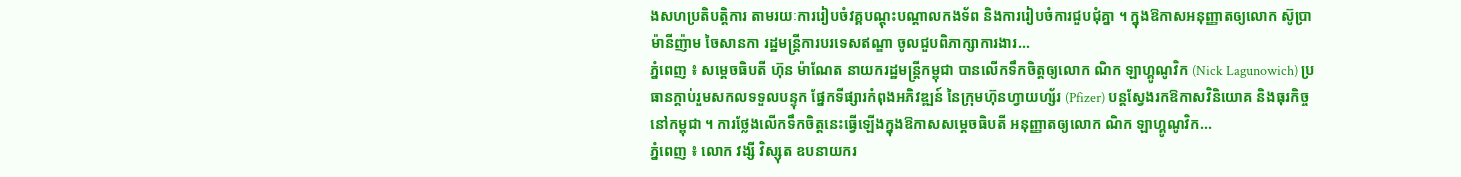ងសហប្រតិបត្តិការ តាមរយៈការរៀបចំវគ្គបណ្ដុះបណ្ដាលកងទ័ព និងការរៀបចំការជួបជុំគ្នា ។ ក្នុងឱកាសអនុញ្ញាតឲ្យលោក ស៊ូប្រាម៉ានីញ៉ាម ចៃសានកា រដ្ឋមន្ត្រីការបរទេសឥណ្ឌា ចូលជួបពិភាក្សាការងារ...
ភ្នំពេញ ៖ សម្តេចធិបតី ហ៊ុន ម៉ាណែត នាយករដ្ឋមន្រ្តីកម្ពុជា បានលើកទឹកចិត្តឲ្យលោក ណិក ឡាហ្គូណូវិក (Nick Lagunowich) ប្រធានក្ដាប់រួមសកលទទួលបន្ទុក ផ្នែកទីផ្សារកំពុងអភិវឌ្ឍន៍ នៃក្រុមហ៊ុនហ្វាយហ្ស័រ (Pfizer) បន្តស្វែងរកឱកាសវិនិយោគ និងធុរកិច្ចនៅកម្ពុជា ។ ការថ្លែងលើកទឹកចិត្តនេះធ្វើឡើងក្នុងឱកាសសម្ដេចធិបតី អនុញ្ញាតឲ្យលោក ណិក ឡាហ្គូណូវិក...
ភ្នំពេញ ៖ លោក វង្សី វិស្សុត ឧបនាយករ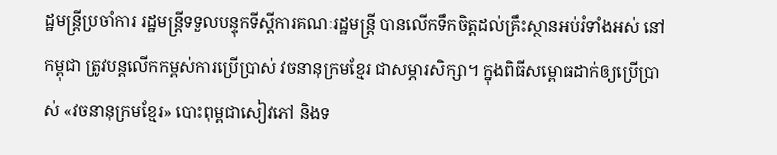ដ្ឋមន្រ្តីប្រចាំការ រដ្ឋមន្រ្តីទទួលបន្ទុកទីស្ដីការគណៈរដ្ឋមន្រ្តី បានលើកទឹកចិត្តដល់គ្រឹះស្ថានអប់រំទាំងអស់ នៅកម្ពុជា ត្រូវបន្ដលើកកម្ពស់ការប្រើប្រាស់ វចនានុក្រមខ្មែរ ជាសម្ភារសិក្សា។ ក្នុងពិធីសម្ពោធដាក់ឲ្យប្រើប្រាស់ «វចនានុក្រមខ្មែរ» បោះពុម្ពជាសៀវភៅ និងទ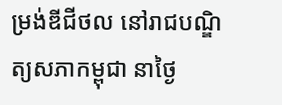ម្រង់ឌីជីថល នៅរាជបណ្ឌិត្យសភាកម្ពុជា នាថ្ងៃ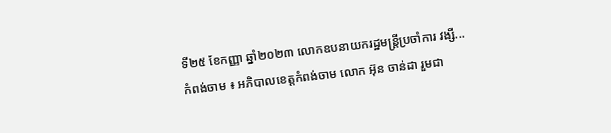ទី២៥ ខែកញ្ញា ឆ្នាំ២០២៣ លោកឧបនាយករដ្ឋមន្រ្តីប្រចាំការ វង្សី...
កំពង់ចាម ៖ អភិបាលខេត្តកំពង់ចាម លោក អ៊ុន ចាន់ដា រួមជា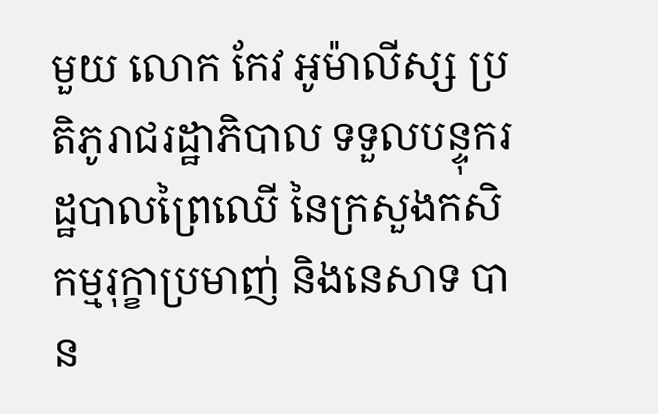មួយ លោក កែវ អូម៉ាលីស្ស ប្រតិភូរាជរដ្ឋាភិបាល ទទួលបន្ទុករដ្ឋបាលព្រៃឈើ នៃក្រសួងកសិកម្មរុក្ខាប្រមាញ់ និងនេសាទ បាន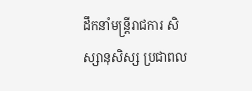ដឹកនាំមន្ត្រីរាជការ សិស្សានុសិស្ស ប្រជាពល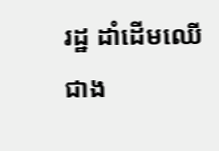រដ្ឋ ដាំដើមឈើ ជាង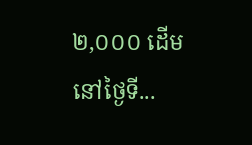២,០០០ ដើម នៅថ្ងៃទី...